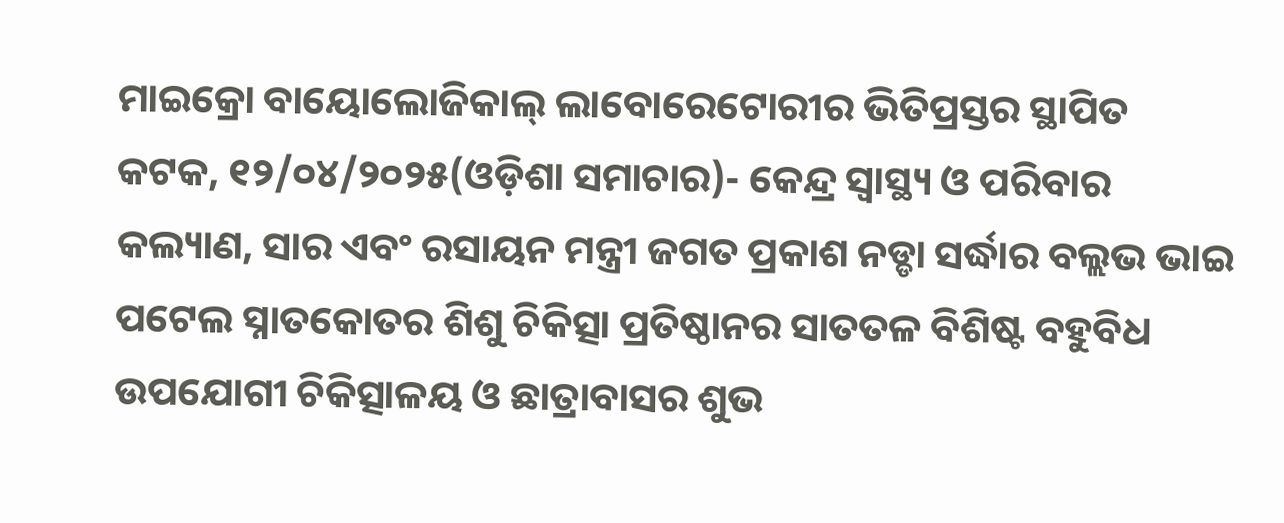ମାଇକ୍ରୋ ବାୟୋଲୋଜିକାଲ୍ ଲାବୋରେଟୋରୀର ଭିତିପ୍ରସ୍ତର ସ୍ଥାପିତ
କଟକ, ୧୨/୦୪/୨୦୨୫(ଓଡ଼ିଶା ସମାଚାର)- କେନ୍ଦ୍ର ସ୍ୱାସ୍ଥ୍ୟ ଓ ପରିବାର କଲ୍ୟାଣ, ସାର ଏବଂ ରସାୟନ ମନ୍ତ୍ରୀ ଜଗତ ପ୍ରକାଶ ନଡ୍ଡା ସର୍ଦ୍ଧାର ବଲ୍ଲଭ ଭାଇ ପଟେଲ ସ୍ନାତକୋତର ଶିଶୁ ଚିକିତ୍ସା ପ୍ରତିଷ୍ଠାନର ସାତତଳ ବିଶିଷ୍ଟ ବହୁବିଧ ଉପଯୋଗୀ ଚିକିତ୍ସାଳୟ ଓ ଛାତ୍ରାବାସର ଶୁଭ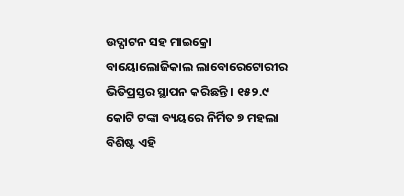ଉଦ୍ଘାଟନ ସହ ମାଇକ୍ରୋ ବାୟୋଲୋଜିକାଲ ଲାବୋରେଟୋରୀର ଭିତିପ୍ରସ୍ତର ସ୍ଥାପନ କରିଛନ୍ତି । ୧୫୨.୯ କୋଟି ଟଙ୍କା ବ୍ୟୟରେ ନିର୍ମିତ ୭ ମହଲା ବିଶିଷ୍ଟ ଏହି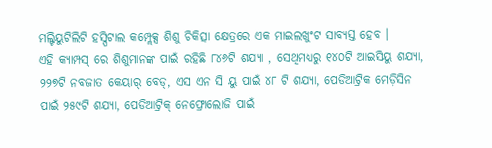ମଲ୍ଟିୟୁଟିଲିଟି ହସ୍ପିଟାଲ କମ୍ପ୍ଲେକ୍ସ ଶିଶୁ ଚିକିତ୍ସା କ୍ଷେତ୍ରରେ ଏକ ମାଇଲଖୁଂଟ ସାବ୍ୟସ୍ତ ହେବ ।
ଏହି କ୍ୟାମ୍ପସ୍ ରେ ଶିଶୁମାନଙ୍କ ପାଇଁ ରହିଛି ୮୪୬ଟି ଶଯ୍ୟା , ସେଥିମଧ୍ୟରୁ ୧୪୦ଟି ଆଇସିୟୁ ଶଯ୍ୟା, ୨୨୭ଟି ନବଜାତ କେୟାର୍ ବେଡ୍, ଏସ ଏନ ସି ୟୁ ପାଇଁ ୪୮ ଟି ଶଯ୍ୟା, ପେଡିଆଟ୍ରିକ ମେଡ଼ିସିନ ପାଇଁ ୨୫୯ଟି ଶଯ୍ୟା, ପେଡିଆଟ୍ରିକ୍ ନେଫ୍ରୋଲୋଜି ପାଇଁ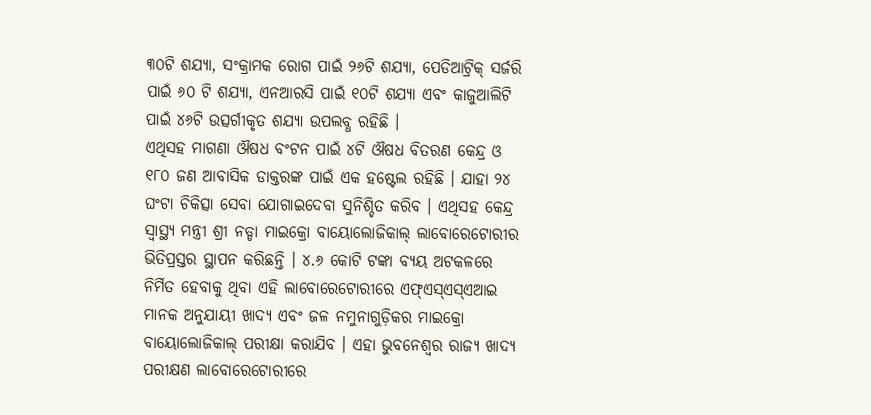୩୦ଟି ଶଯ୍ୟା, ସଂକ୍ରାମକ ରୋଗ ପାଇଁ ୨୬ଟି ଶଯ୍ୟା, ପେଡିଆଟ୍ରିକ୍ ସର୍ଜରି ପାଇଁ ୬୦ ଟି ଶଯ୍ୟା, ଏନଆରସି ପାଇଁ ୧୦ଟି ଶଯ୍ୟା ଏବଂ କାଜୁଆଲିଟି ପାଇଁ ୪୬ଟି ଉତ୍ସର୍ଗୀକୃତ ଶଯ୍ୟା ଉପଲବ୍ଧ ରହିଛି ।
ଏଥିସହ ମାଗଣା ଔଷଧ ବଂଟନ ପାଇଁ ୪ଟି ଔଷଧ ବିତରଣ କେନ୍ଦ୍ର ଓ ୧୮୦ ଜଣ ଆବାସିକ ଡାକ୍ତରଙ୍କ ପାଇଁ ଏକ ହଷ୍ଟେଲ ରହିଛି । ଯାହା ୨୪ ଘଂଟା ଚିକିତ୍ସା ସେବା ଯୋଗାଇଦେବା ସୁନିଶ୍ଚିତ କରିବ । ଏଥିସହ କେନ୍ଦ୍ର ସ୍ୱାସ୍ଥ୍ୟ ମନ୍ତ୍ରୀ ଶ୍ରୀ ନଡ୍ଡା ମାଇକ୍ରୋ ବାୟୋଲୋଜିକାଲ୍ ଲାବୋରେଟୋରୀର ଭିତିପ୍ରସ୍ତର ସ୍ଥାପନ କରିଛନ୍ତି । ୪.୬ କୋଟି ଟଙ୍କା ବ୍ୟୟ ଅଟକଳରେ ନିର୍ମିତ ହେବାକୁ ଥିବା ଏହି ଲାବୋରେଟୋରୀରେ ଏଫ୍ଏସ୍ଏସ୍ଏଆଇ ମାନକ ଅନୁଯାୟୀ ଖାଦ୍ୟ ଏବଂ ଜଳ ନମୁନାଗୁଡ଼ିକର ମାଇକ୍ରୋ ବାୟୋଲୋଜିକାଲ୍ ପରୀକ୍ଷା କରାଯିବ । ଏହା ଭୁବନେଶ୍ୱର ରାଜ୍ୟ ଖାଦ୍ୟ ପରୀକ୍ଷଣ ଲାବୋରେଟୋରୀରେ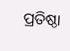ପ୍ରତିଷ୍ଠା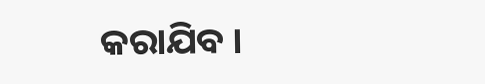କରାଯିବ ।